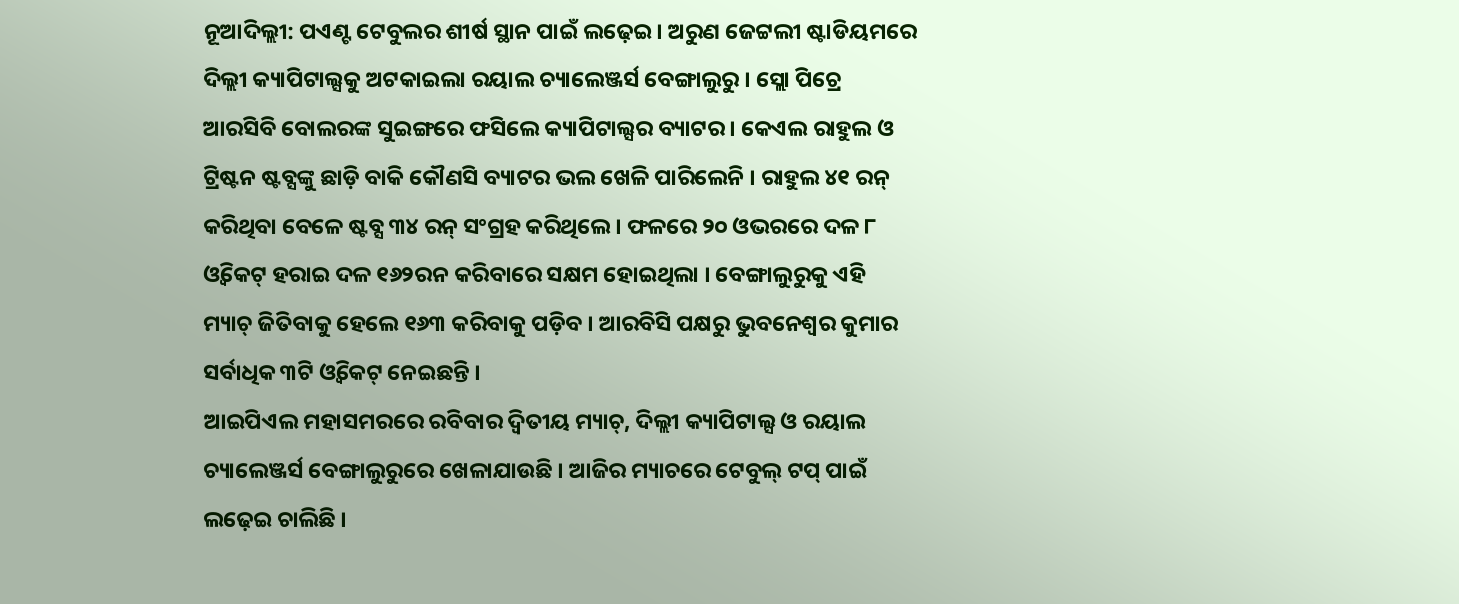ନୂଆଦିଲ୍ଲୀ: ପଏଣ୍ଟ ଟେବୁଲର ଶୀର୍ଷ ସ୍ଥାନ ପାଇଁ ଲଢ଼େଇ । ଅରୁଣ ଜେଟ୍ଟଲୀ ଷ୍ଟାଡିୟମରେ ଦିଲ୍ଲୀ କ୍ୟାପିଟାଲ୍ସକୁ ଅଟକାଇଲା ରୟାଲ ଚ୍ୟାଲେଞ୍ଜର୍ସ ବେଙ୍ଗାଲୁରୁ । ସ୍ଲୋ ପିଚ୍ରେ ଆରସିବି ବୋଲରଙ୍କ ସୁଇଙ୍ଗରେ ଫସିଲେ କ୍ୟାପିଟାଲ୍ସର ବ୍ୟାଟର । କେଏଲ ରାହୁଲ ଓ ଟ୍ରିଷ୍ଟନ ଷ୍ଟବ୍ସଙ୍କୁ ଛାଡ଼ି ବାକି କୌଣସି ବ୍ୟାଟର ଭଲ ଖେଳି ପାରିଲେନି । ରାହୁଲ ୪୧ ରନ୍ କରିଥିବା ବେଳେ ଷ୍ଟବ୍ସ ୩୪ ରନ୍ ସଂଗ୍ରହ କରିଥିଲେ । ଫଳରେ ୨୦ ଓଭରରେ ଦଳ ୮ ଓ୍ବିକେଟ୍ ହରାଇ ଦଳ ୧୬୨ରନ କରିବାରେ ସକ୍ଷମ ହୋଇଥିଲା । ବେଙ୍ଗାଲୁରୁକୁ ଏହି ମ୍ୟାଚ୍ ଜିତିବାକୁ ହେଲେ ୧୬୩ କରିବାକୁ ପଡ଼ିବ । ଆରବିସି ପକ୍ଷରୁ ଭୁବନେଶ୍ବର କୁମାର ସର୍ବାଧିକ ୩ଟି ଓ୍ବିକେଟ୍ ନେଇଛନ୍ତି ।
ଆଇପିଏଲ ମହାସମରରେ ରବିବାର ଦ୍ବିତୀୟ ମ୍ୟାଚ୍, ଦିଲ୍ଲୀ କ୍ୟାପିଟାଲ୍ସ ଓ ରୟାଲ ଚ୍ୟାଲେଞ୍ଜର୍ସ ବେଙ୍ଗାଲୁରୁରେ ଖେଳାଯାଉଛି । ଆଜିର ମ୍ୟାଚରେ ଟେବୁଲ୍ ଟପ୍ ପାଇଁ ଲଢ଼େଇ ଚାଲିଛି ।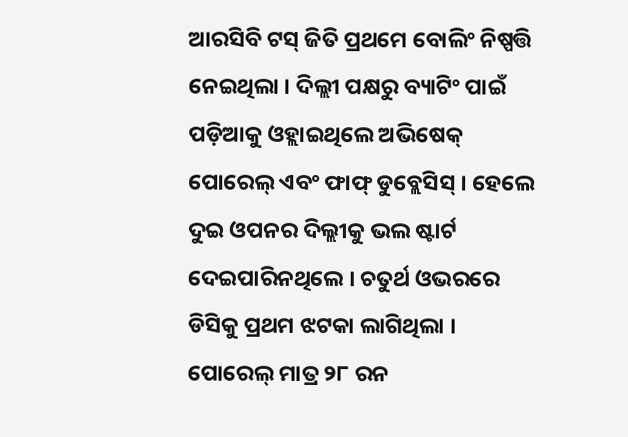ଆରସିବି ଟସ୍ ଜିତି ପ୍ରଥମେ ବୋଲିଂ ନିଷ୍ପତ୍ତି ନେଇଥିଲା । ଦିଲ୍ଲୀ ପକ୍ଷରୁ ବ୍ୟାଟିଂ ପାଇଁ ପଡ଼ିଆକୁ ଓହ୍ଲାଇଥିଲେ ଅଭିଷେକ୍ ପୋରେଲ୍ ଏବଂ ଫାଫ୍ ଡୁବ୍ଲେସିସ୍ । ହେଲେ ଦୁଇ ଓପନର ଦିଲ୍ଲୀକୁ ଭଲ ଷ୍ଟାର୍ଟ ଦେଇପାରିନଥିଲେ । ଚତୁର୍ଥ ଓଭରରେ ଡିସିକୁ ପ୍ରଥମ ଝଟକା ଲାଗିଥିଲା । ପୋରେଲ୍ ମାତ୍ର ୨୮ ରନ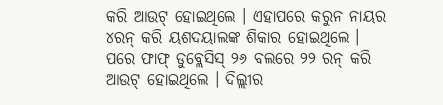କରି ଆଉଟ୍ ହୋଇଥିଲେ । ଏହାପରେ କରୁନ ନାୟର ୪ରନ୍ କରି ୟଶଦୟାଲଙ୍କ ଶିକାର ହୋଇଥିଲେ । ପରେ ଫାଫ୍ ଡୁବ୍ଲେସିସ୍ ୨୬ ବଲରେ ୨୨ ରନ୍ କରି ଆଉଟ୍ ହୋଇଥିଲେ । ଦିଲ୍ଲୀର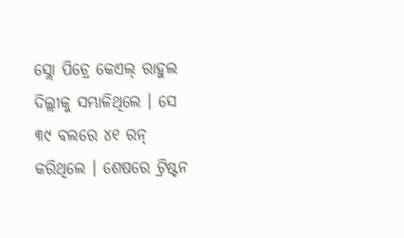ସ୍ଲୋ ପିଚ୍ରେ କେଏଲ୍ ରାହୁଲ ଦିଲ୍ଲୀକୁ ସମ୍ଭାଳିଥିଲେ । ସେ ୩୯ ବଲରେ ୪୧ ରନ୍ କରିଥିଲେ । ଶେଷରେ ଟ୍ରିଷ୍ଟନ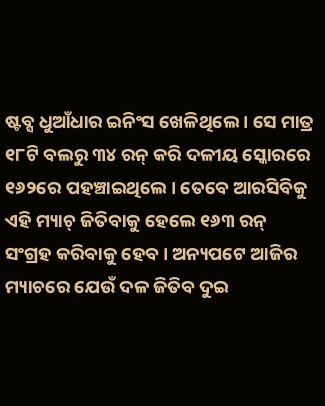ଷ୍ଟବ୍ସ ଧୁଆଁଧାର ଇନିଂସ ଖେଳିଥିଲେ । ସେ ମାତ୍ର ୧୮ଟି ବଲରୁ ୩୪ ରନ୍ କରି ଦଳୀୟ ସ୍କୋରରେ ୧୬୨ରେ ପହଞ୍ଚାଇଥିଲେ । ତେବେ ଆରସିବିକୁ ଏହି ମ୍ୟାଚ୍ ଜିତିବାକୁ ହେଲେ ୧୬୩ ରନ୍ ସଂଗ୍ରହ କରିବାକୁ ହେବ । ଅନ୍ୟପଟେ ଆଜିର ମ୍ୟାଚରେ ଯେଉଁ ଦଳ ଜିତିବ ଦୁଇ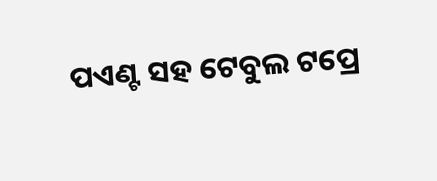ପଏଣ୍ଟ ସହ ଟେବୁଲ ଟପ୍ରେ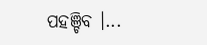ପହଞ୍ଚିବ ।...